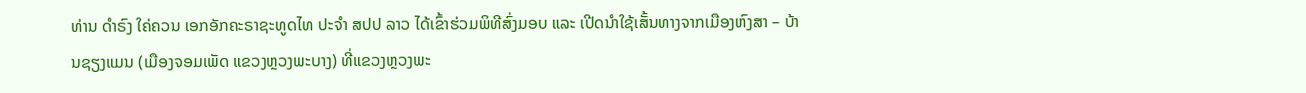ທ່ານ ດຳຣົງ ໃຄ່ຄວນ ເອກອັກຄະຣາຊະທູດໄທ ປະຈຳ ສປປ ລາວ ໄດ້ເຂົ້າຮ່ວມພິທີສົ່ງມອບ ແລະ ເປີດນຳໃຊ້ເສັ້ນທາງຈາກເມືອງຫົງສາ – ບ້ານຊຽງແມນ (ເມືອງຈອມເພັດ ແຂວງຫຼວງພະບາງ) ທີ່ແຂວງຫຼວງພະ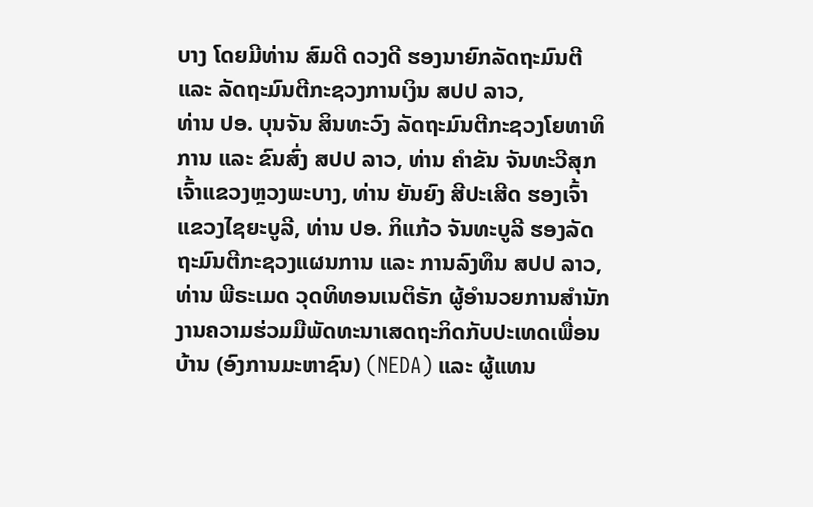ບາງ ໂດຍມີທ່ານ ສົມດີ ດວງດີ ຮອງນາຍົກລັດຖະມົນຕີ ແລະ ລັດຖະມົນຕີກະຊວງການເງິນ ສປປ ລາວ,
ທ່ານ ປອ. ບຸນຈັນ ສິນທະວົງ ລັດຖະມົນຕີກະຊວງໂຍທາທິການ ແລະ ຂົນສົ່ງ ສປປ ລາວ, ທ່ານ ຄຳຂັນ ຈັນທະວີສຸກ ເຈົ້າແຂວງຫຼວງພະບາງ, ທ່ານ ຍັນຍົງ ສີປະເສີດ ຮອງເຈົ້າແຂວງໄຊຍະບູລີ, ທ່ານ ປອ. ກິແກ້ວ ຈັນທະບູລີ ຮອງລັດຖະມົນຕີກະຊວງແຜນການ ແລະ ການລົງທຶນ ສປປ ລາວ, ທ່ານ ພີຣະເມດ ວຸດທິທອນເນຕິຣັກ ຜູ້ອຳນວຍການສຳນັກງານຄວາມຮ່ວມມືພັດທະນາເສດຖະກິດກັບປະເທດເພື່ອນບ້ານ (ອົງການມະຫາຊົນ) (NEDA) ແລະ ຜູ້ແທນ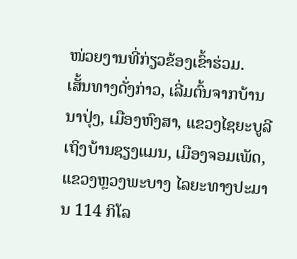ໜ່ວຍງານທີ່ກ່ຽວຂ້ອງເຂົ້າຮ່ວມ.
ເສັ້ນທາງດັ່ງກ່າວ, ເລີ່ມຕົ້ນຈາກບ້ານນາປຸ່ງ, ເມືອງຫົງສາ, ແຂວງໄຊຍະບູລີ ເຖິງບ້ານຊຽງແມນ, ເມືອງຈອມເພັດ, ແຂວງຫຼວງພະບາງ ໄລຍະທາງປະມານ 114 ກິໂລ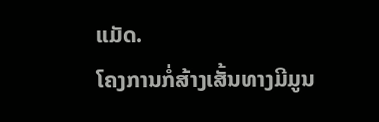ແມັດ.
ໂຄງການກໍ່ສ້າງເສັ້ນທາງມີມູນ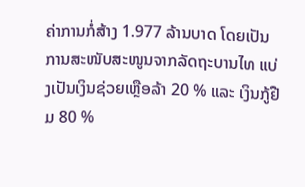ຄ່າການກໍ່ສ້າງ 1.977 ລ້ານບາດ ໂດຍເປັນການສະໜັບສະໜູນຈາກລັດຖະບານໄທ ແບ່ງເປັນເງິນຊ່ວຍເຫຼືອລ້າ 20 % ແລະ ເງິນກູ້ຢືມ 80 %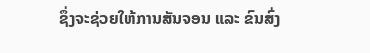ຊຶ່ງຈະຊ່ວຍໃຫ້ການສັນຈອນ ແລະ ຂົນສົ່ງ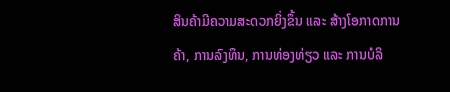ສິນຄ້າມີຄວາມສະດວກຍິ່ງຂຶ້ນ ແລະ ສ້າງໂອກາດການຄ້າ, ການລົງທຶນ, ການທ່ອງທ່ຽວ ແລະ ການບໍລິ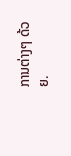ການຕ່າງໆ ດ້ວຍ.